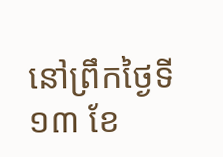នៅព្រឹកថ្ងៃទី១៣ ខែ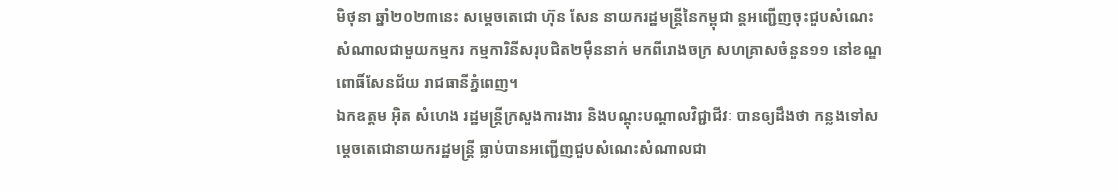មិថុនា ឆ្នាំ២០២៣នេះ សម្តេចតេជោ ហ៊ុន សែន នាយករដ្ឋមន្ត្រីនៃកម្ពុជា ន្តអញ្ជើញចុះជួបសំណេះសំណាលជាមួយកម្មករ កម្មការិនីសរុបជិត២ម៉ឺននាក់ មកពីរោងចក្រ សហគ្រាសចំនួន១១ នៅខណ្ឌពោធិ៍សែនជ័យ រាជធានីភ្នំពេញ។
ឯកឧត្តម អ៊ិត សំហេង រដ្ឋមន្ត្រីក្រសួងការងារ និងបណ្តុះបណ្តាលវិជ្ជាជីវៈ បានឲ្យដឹងថា កន្លងទៅសម្ដេចតេជោនាយករដ្ឋមន្តី្រ ធ្លាប់បានអញ្ជើញជួបសំណេះសំណាលជា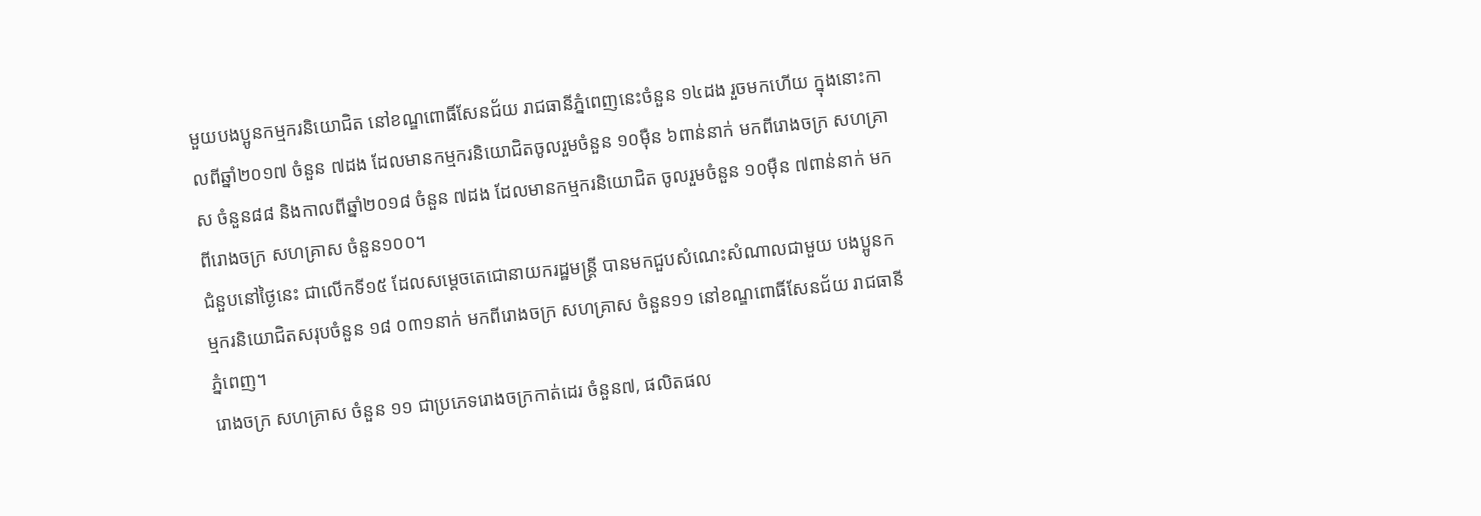មួយបងប្អូនកម្មករនិយោជិត នៅខណ្ឌពោធិ៍សែនជ័យ រាជធានីភ្នំពេញនេះចំនួន ១៤ដង រួចមកហើយ ក្នុងនោះកាលពីឆ្នាំ២០១៧ ចំនួន ៧ដង ដែលមានកម្មករនិយោជិតចូលរួមចំនួន ១០ម៉ឺន ៦ពាន់នាក់ មកពីរោងចក្រ សហគ្រាស ចំនួន៨៨ និងកាលពីឆ្នាំ២០១៨ ចំនួន ៧ដង ដែលមានកម្មករនិយោជិត ចូលរួមចំនួន ១០ម៉ឺន ៧ពាន់នាក់ មកពីរោងចក្រ សហគ្រាស ចំនួន១០០។
ជំនួបនៅថ្ងៃនេះ ជាលើកទី១៥ ដែលសម្តេចតេជោនាយករដ្ឋមន្ត្រី បានមកជួបសំណេះសំណាលជាមួយ បងប្អូនកម្មករនិយោជិតសរុបចំនួន ១៨ ០៣១នាក់ មកពីរោងចក្រ សហគ្រាស ចំនួន១១ នៅខណ្ឌពោធិ៍សែនជ័យ រាជធានីភ្នំពេញ។
រោងចក្រ សហគ្រាស ចំនួន ១១ ជាប្រភេទរោងចក្រកាត់ដេរ ចំនួន៧, ផលិតផល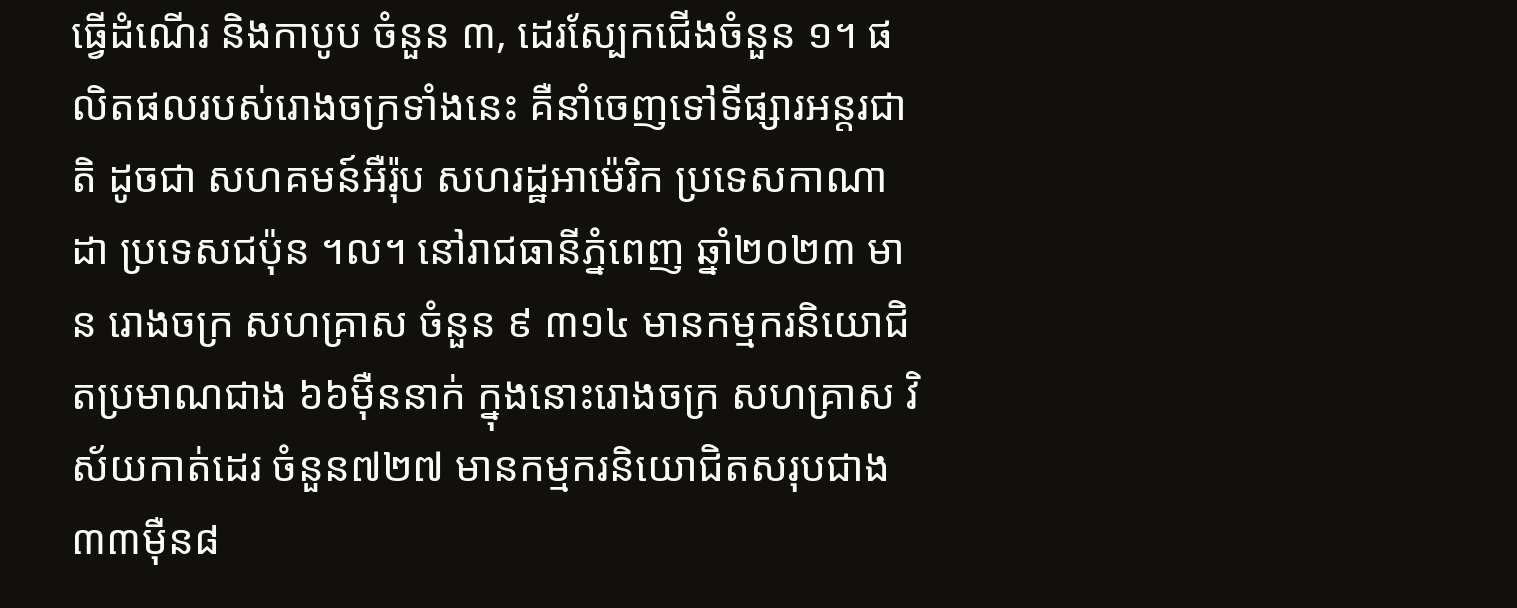ធ្វើដំណើរ និងកាបូប ចំនួន ៣, ដេរស្បែកជើងចំនួន ១។ ផលិតផលរបស់រោងចក្រទាំងនេះ គឺនាំចេញទៅទីផ្សារអន្តរជាតិ ដូចជា សហគមន៍អឺរ៉ុប សហរដ្ឋអាម៉េរិក ប្រទេសកាណាដា ប្រទេសជប៉ុន ។ល។ នៅរាជធានីភ្នំពេញ ឆ្នាំ២០២៣ មាន រោងចក្រ សហគ្រាស ចំនួន ៩ ៣១៤ មានកម្មករនិយោជិតប្រមាណជាង ៦៦ម៉ឺននាក់ ក្នុងនោះរោងចក្រ សហគ្រាស វិស័យកាត់ដេរ ចំនួន៧២៧ មានកម្មករនិយោជិតសរុបជាង ៣៣ម៉ឺន៨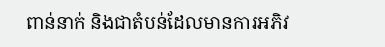ពាន់នាក់ និងជាតំបន់ដែលមានការអភិវ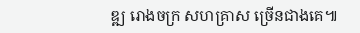ឌ្ឍ រោងចក្រ សហគ្រាស ច្រើនជាងគេ៕